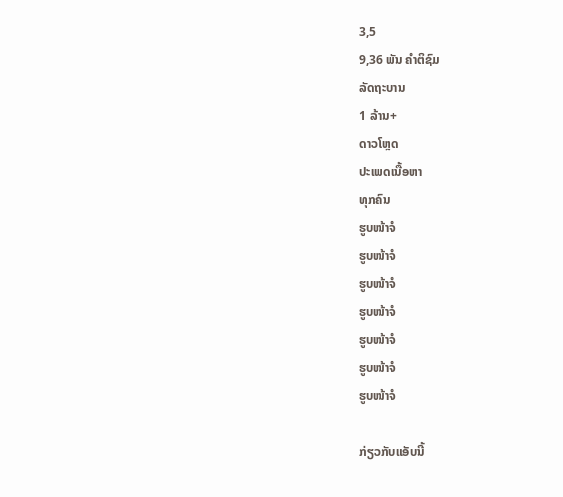3,5
9,36 ພັນ ຄຳຕິຊົມ
ລັດຖະບານ
1 ລ້ານ+
ດາວໂຫຼດ
ປະເພດເນື້ອຫາ
ທຸກຄົນ
ຮູບໜ້າຈໍ
ຮູບໜ້າຈໍ
ຮູບໜ້າຈໍ
ຮູບໜ້າຈໍ
ຮູບໜ້າຈໍ
ຮູບໜ້າຈໍ
ຮູບໜ້າຈໍ

ກ່ຽວກັບແອັບນີ້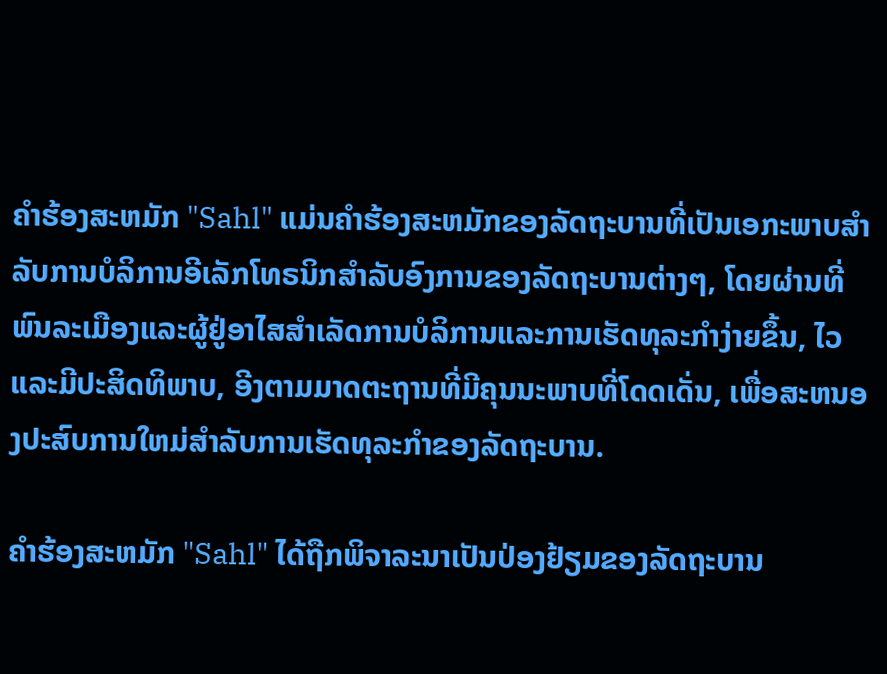ຄໍາຮ້ອງສະຫມັກ "Sahl" ແມ່ນຄໍາຮ້ອງສະຫມັກຂອງລັດຖະບານທີ່ເປັນເອກະພາບສໍາລັບການບໍລິການອີເລັກໂທຣນິກສໍາລັບອົງການຂອງລັດຖະບານຕ່າງໆ, ໂດຍຜ່ານທີ່ພົນລະເມືອງແລະຜູ້ຢູ່ອາໄສສໍາເລັດການບໍລິການແລະການເຮັດທຸລະກໍາງ່າຍຂຶ້ນ, ໄວແລະມີປະສິດທິພາບ, ອີງຕາມມາດຕະຖານທີ່ມີຄຸນນະພາບທີ່ໂດດເດັ່ນ, ເພື່ອສະຫນອງປະສົບການໃຫມ່ສໍາລັບການເຮັດທຸລະກໍາຂອງລັດຖະບານ.

ຄໍາຮ້ອງສະຫມັກ "Sahl" ໄດ້ຖືກພິຈາລະນາເປັນປ່ອງຢ້ຽມຂອງລັດຖະບານ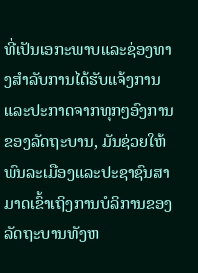ທີ່ເປັນເອກະພາບແລະຊ່ອງທາງສໍາລັບການໄດ້ຮັບແຈ້ງການແລະປະກາດຈາກທຸກໆອົງການຂອງລັດຖະບານ, ມັນຊ່ວຍໃຫ້ພົນລະເມືອງແລະປະຊາຊົນສາມາດເຂົ້າເຖິງການບໍລິການຂອງລັດຖະບານທັງຫ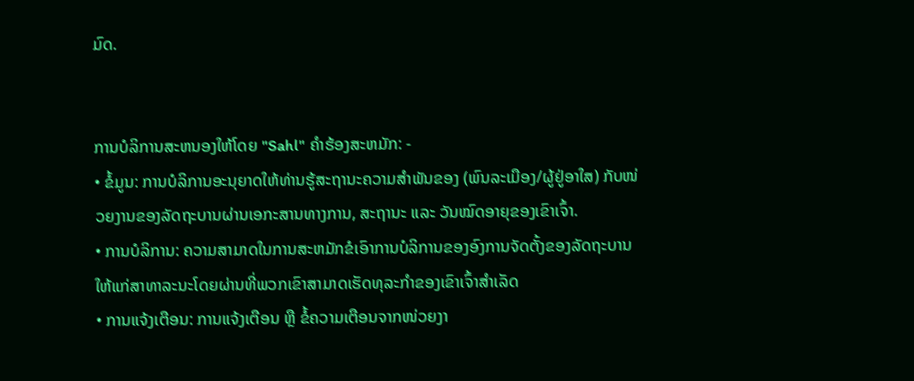ມົດ.


ການບໍລິການສະຫນອງໃຫ້ໂດຍ "Sahl" ຄໍາຮ້ອງສະຫມັກ: -
• ຂໍ້ມູນ: ການບໍລິການອະນຸຍາດໃຫ້ທ່ານຮູ້ສະຖານະຄວາມສໍາພັນຂອງ (ພົນລະເມືອງ/ຜູ້ຢູ່ອາໃສ) ກັບໜ່ວຍງານຂອງລັດຖະບານຜ່ານເອກະສານທາງການ, ສະຖານະ ແລະ ວັນໝົດອາຍຸຂອງເຂົາເຈົ້າ.
• ການບໍລິການ: ຄວາມສາມາດໃນການສະຫມັກຂໍເອົາການບໍລິການຂອງອົງການຈັດຕັ້ງຂອງລັດຖະບານໃຫ້ແກ່ສາທາລະນະໂດຍຜ່ານທີ່ພວກເຂົາສາມາດເຮັດທຸລະກໍາຂອງເຂົາເຈົ້າສໍາເລັດ
• ການແຈ້ງເຕືອນ: ການແຈ້ງເຕືອນ ຫຼື ຂໍ້ຄວາມເຕືອນຈາກໜ່ວຍງາ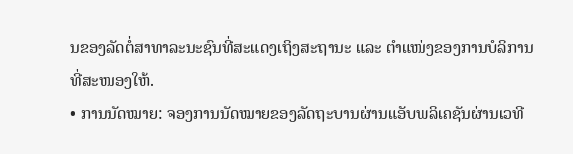ນຂອງລັດຕໍ່ສາທາລະນະຊົນທີ່ສະແດງເຖິງສະຖານະ ແລະ ຕຳແໜ່ງຂອງການບໍລິການທີ່ສະໜອງໃຫ້.
• ການນັດໝາຍ: ຈອງການນັດໝາຍຂອງລັດຖະບານຜ່ານແອັບພລິເຄຊັນຜ່ານເວທີ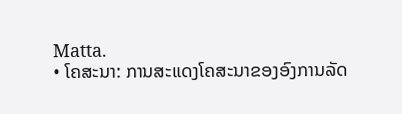Matta.
• ໂຄສະນາ: ການສະແດງໂຄສະນາຂອງອົງການລັດ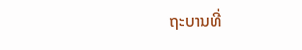ຖະບານທີ່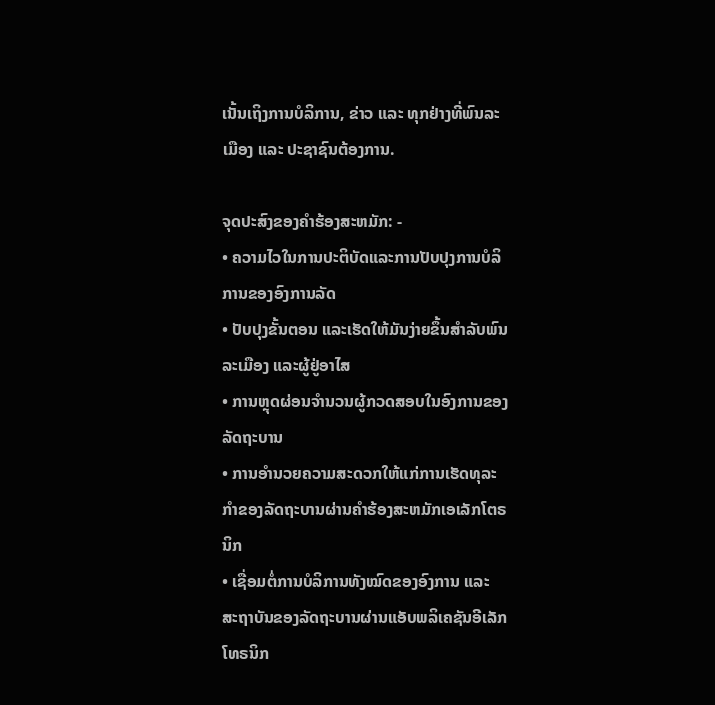ເນັ້ນເຖິງການບໍລິການ, ຂ່າວ ແລະ ທຸກຢ່າງທີ່ພົນລະເມືອງ ແລະ ປະຊາຊົນຕ້ອງການ.

ຈຸດປະສົງຂອງຄໍາຮ້ອງສະຫມັກ: -
• ຄວາມໄວໃນການປະຕິບັດແລະການປັບປຸງການບໍລິການຂອງອົງການລັດ
• ປັບປຸງຂັ້ນຕອນ ແລະເຮັດໃຫ້ມັນງ່າຍຂຶ້ນສໍາລັບພົນລະເມືອງ ແລະຜູ້ຢູ່ອາໄສ
• ການຫຼຸດຜ່ອນຈໍານວນຜູ້ກວດສອບໃນອົງການຂອງລັດຖະບານ
• ການອໍານວຍຄວາມສະດວກໃຫ້ແກ່ການເຮັດທຸລະກໍາຂອງລັດຖະບານຜ່ານຄໍາຮ້ອງສະຫມັກເອເລັກໂຕຣນິກ
• ເຊື່ອມຕໍ່ການບໍລິການທັງໝົດຂອງອົງການ ແລະ ສະຖາບັນຂອງລັດຖະບານຜ່ານແອັບພລິເຄຊັນອີເລັກໂທຣນິກ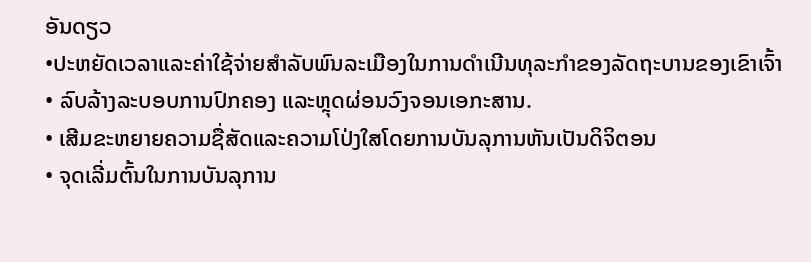ອັນດຽວ
•ປະຫຍັດເວລາແລະຄ່າໃຊ້ຈ່າຍສໍາລັບພົນລະເມືອງໃນການດໍາເນີນທຸລະກໍາຂອງລັດຖະບານຂອງເຂົາເຈົ້າ
• ລົບລ້າງລະບອບການປົກຄອງ ແລະຫຼຸດຜ່ອນວົງຈອນເອກະສານ.
• ເສີມຂະຫຍາຍຄວາມຊື່ສັດແລະຄວາມໂປ່ງໃສໂດຍການບັນລຸການຫັນເປັນດິຈິຕອນ
• ຈຸດເລີ່ມຕົ້ນໃນການບັນລຸການ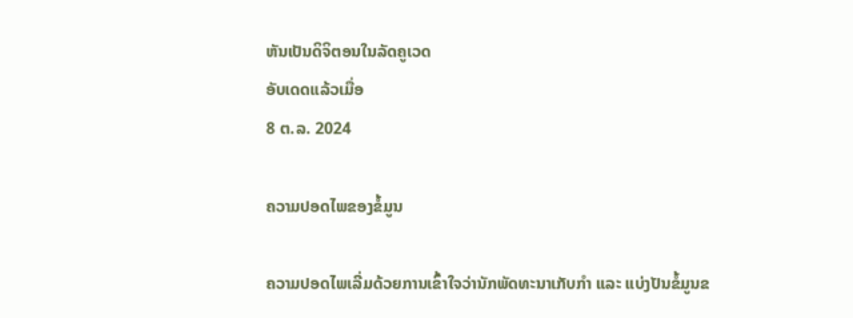ຫັນເປັນດິຈິຕອນໃນລັດຄູເວດ
ອັບເດດແລ້ວເມື່ອ
8 ຕ.ລ. 2024

ຄວາມປອດໄພຂອງຂໍ້ມູນ

ຄວາມປອດໄພເລີ່ມດ້ວຍການເຂົ້າໃຈວ່ານັກພັດທະນາເກັບກຳ ແລະ ແບ່ງປັນຂໍ້ມູນຂ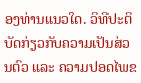ອງທ່ານແນວໃດ. ວິທີປະຕິບັດກ່ຽວກັບຄວາມເປັນສ່ວນຕົວ ແລະ ຄວາມປອດໄພຂ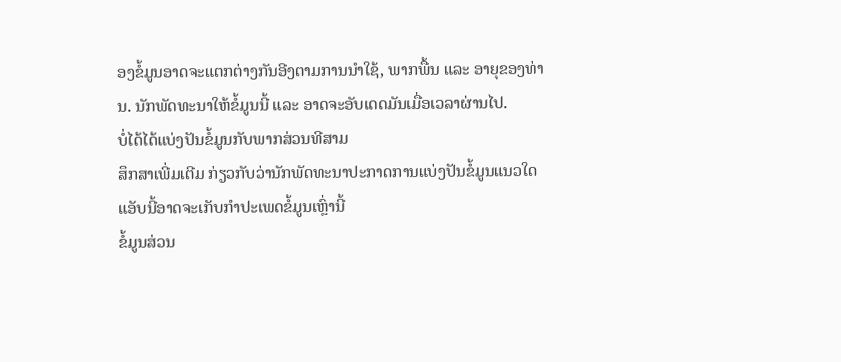ອງຂໍ້ມູນອາດຈະແຕກຕ່າງກັນອີງຕາມການນຳໃຊ້, ພາກພື້ນ ແລະ ອາຍຸຂອງທ່ານ. ນັກພັດທະນາໃຫ້ຂໍ້ມູນນີ້ ແລະ ອາດຈະອັບເດດມັນເມື່ອເວລາຜ່ານໄປ.
ບໍ່ໄດ້ໄດ້ແບ່ງປັນຂໍ້ມູນກັບພາກສ່ວນທີສາມ
ສຶກສາເພີ່ມເຕີມ ກ່ຽວກັບວ່ານັກພັດທະນາປະກາດການແບ່ງປັນຂໍ້ມູນແນວໃດ
ແອັບນີ້ອາດຈະເກັບກຳປະເພດຂໍ້ມູນເຫຼົ່ານີ້
ຂໍ້ມູນສ່ວນ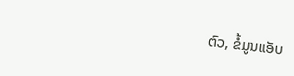ຕົວ, ຂໍ້ມູນແອັບ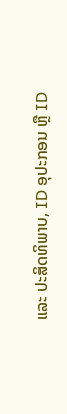ແລະ ປະສິດທິພາບ, ID ອຸປະກອນ ຫຼື ID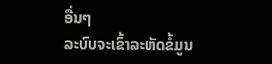ອື່ນໆ
ລະບົບຈະເຂົ້າລະຫັດຂໍ້ມູນ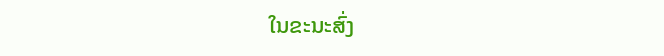ໃນຂະນະສົ່ງ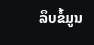ລຶບຂໍ້ມູນ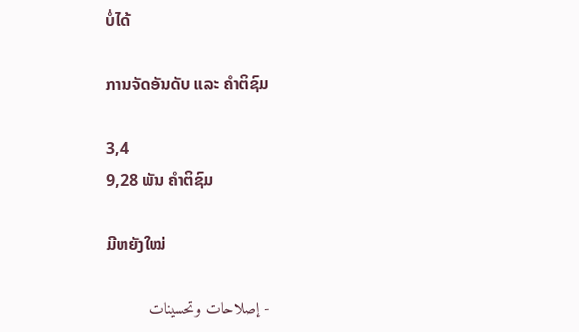ບໍ່ໄດ້

ການຈັດອັນດັບ ແລະ ຄຳຕິຊົມ

3,4
9,28 ພັນ ຄຳຕິຊົມ

ມີຫຍັງໃໝ່

- إصلاحات وتحسينات